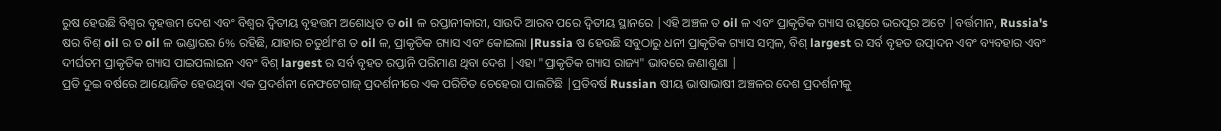ରୁଷ ହେଉଛି ବିଶ୍ୱର ବୃହତ୍ତମ ଦେଶ ଏବଂ ବିଶ୍ୱର ଦ୍ୱିତୀୟ ବୃହତ୍ତମ ଅଶୋଧିତ ତ oil ଳ ରପ୍ତାନୀକାରୀ, ସାଉଦି ଆରବ ପରେ ଦ୍ୱିତୀୟ ସ୍ଥାନରେ |ଏହି ଅଞ୍ଚଳ ତ oil ଳ ଏବଂ ପ୍ରାକୃତିକ ଗ୍ୟାସ ଉତ୍ସରେ ଭରପୂର ଅଟେ |ବର୍ତ୍ତମାନ, Russia's ଷର ବିଶ୍ oil ର ତ oil ଳ ଭଣ୍ଡାରର 6% ରହିଛି, ଯାହାର ଚତୁର୍ଥାଂଶ ତ oil ଳ, ପ୍ରାକୃତିକ ଗ୍ୟାସ ଏବଂ କୋଇଲା |Russia ଷ ହେଉଛି ସବୁଠାରୁ ଧନୀ ପ୍ରାକୃତିକ ଗ୍ୟାସ ସମ୍ବଳ, ବିଶ୍ largest ର ସର୍ବ ବୃହତ ଉତ୍ପାଦନ ଏବଂ ବ୍ୟବହାର ଏବଂ ଦୀର୍ଘତମ ପ୍ରାକୃତିକ ଗ୍ୟାସ ପାଇପଲାଇନ ଏବଂ ବିଶ୍ largest ର ସର୍ବ ବୃହତ ରପ୍ତାନି ପରିମାଣ ଥିବା ଦେଶ |ଏହା "ପ୍ରାକୃତିକ ଗ୍ୟାସ ରାଜ୍ୟ" ଭାବରେ ଜଣାଶୁଣା |
ପ୍ରତି ଦୁଇ ବର୍ଷରେ ଆୟୋଜିତ ହେଉଥିବା ଏକ ପ୍ରଦର୍ଶନୀ ନେଫଟେଗାଜ୍ ପ୍ରଦର୍ଶନୀରେ ଏକ ପରିଚିତ ଚେହେରା ପାଲଟିଛି |ପ୍ରତିବର୍ଷ Russian ଷୀୟ ଭାଷାଭାଷୀ ଅଞ୍ଚଳର ଦେଶ ପ୍ରଦର୍ଶନୀକୁ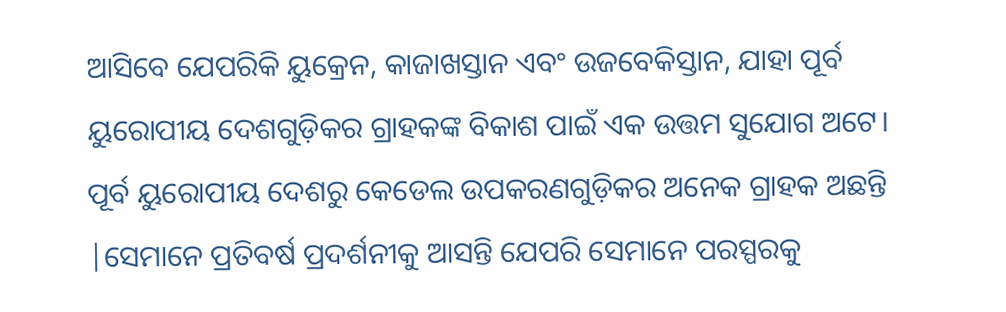ଆସିବେ ଯେପରିକି ୟୁକ୍ରେନ, କାଜାଖସ୍ତାନ ଏବଂ ଉଜବେକିସ୍ତାନ, ଯାହା ପୂର୍ବ ୟୁରୋପୀୟ ଦେଶଗୁଡ଼ିକର ଗ୍ରାହକଙ୍କ ବିକାଶ ପାଇଁ ଏକ ଉତ୍ତମ ସୁଯୋଗ ଅଟେ।
ପୂର୍ବ ୟୁରୋପୀୟ ଦେଶରୁ କେଡେଲ ଉପକରଣଗୁଡ଼ିକର ଅନେକ ଗ୍ରାହକ ଅଛନ୍ତି |ସେମାନେ ପ୍ରତିବର୍ଷ ପ୍ରଦର୍ଶନୀକୁ ଆସନ୍ତି ଯେପରି ସେମାନେ ପରସ୍ପରକୁ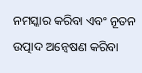ନମସ୍କାର କରିବା ଏବଂ ନୂତନ ଉତ୍ପାଦ ଅନ୍ୱେଷଣ କରିବା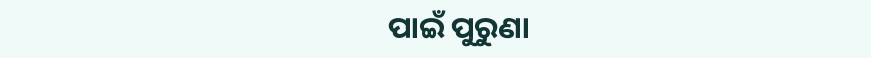ପାଇଁ ପୁରୁଣା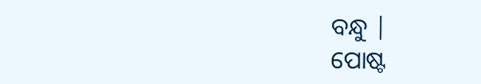ବନ୍ଧୁ |
ପୋଷ୍ଟ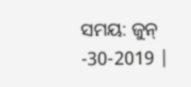ସମୟ: ଜୁନ୍ -30-2019 |